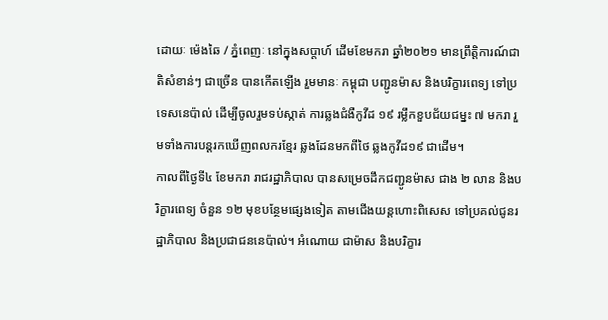ដោយៈ ម៉េងឆៃ / ភ្នំពេញៈ នៅក្នុងសប្តាហ៍ ដើមខែមករា ឆ្នាំ២០២១ មានព្រឹត្តិការណ៍ជាតិសំខាន់ៗ ជាច្រើន បានកើតឡើង រួមមានៈ កម្ពុជា បញ្ជូនម៉ាស និងបរិក្ខារពេទ្យ ទៅប្រទេសនេប៉ាល់ ដើម្បីចូលរួមទប់ស្កាត់ ការឆ្លងជំងឺកូវីដ ១៩ រម្លឹកខួបជ័យជម្នះ ៧ មករា រួមទាំងការបន្តរកឃើញពលករខ្មែរ ឆ្លងដែនមកពីថៃ ឆ្លងកូវីដ១៩ ជាដើម។
កាលពីថ្ងៃទី៤ ខែមករា រាជរដ្ឋាភិបាល បានសម្រេចដឹកជញ្ជូនម៉ាស ជាង ២ លាន និងបរិក្ខារពេទ្យ ចំនួន ១២ មុខបន្ថែមផ្សេងទៀត តាមជើងយន្តហោះពិសេស ទៅប្រគល់ជូនរដ្ឋាភិបាល និងប្រជាជននេប៉ាល់។ អំណោយ ជាម៉ាស និងបរិក្ខារ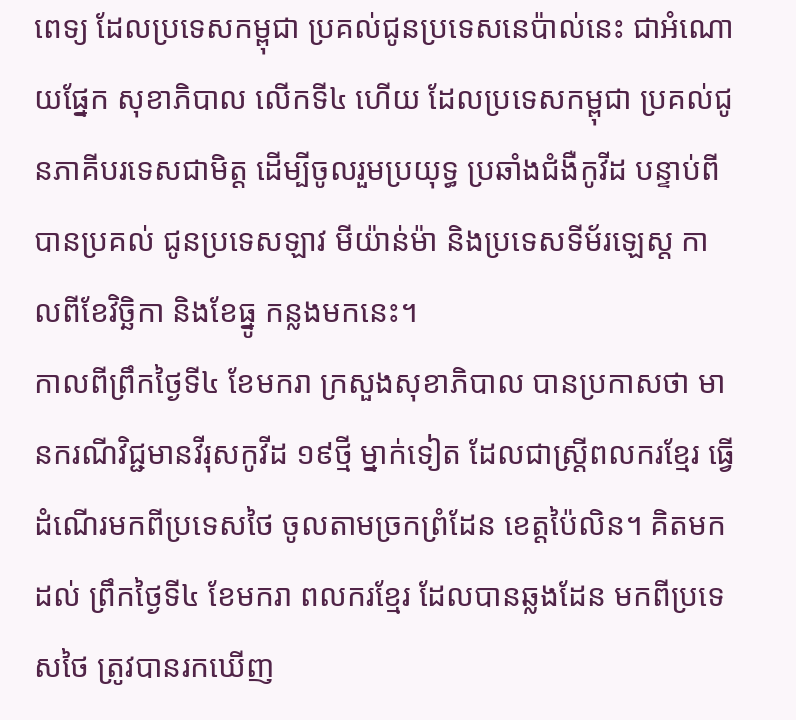ពេទ្យ ដែលប្រទេសកម្ពុជា ប្រគល់ជូនប្រទេសនេប៉ាល់នេះ ជាអំណោយផ្នែក សុខាភិបាល លើកទី៤ ហើយ ដែលប្រទេសកម្ពុជា ប្រគល់ជូនភាគីបរទេសជាមិត្ត ដើម្បីចូលរួមប្រយុទ្ធ ប្រឆាំងជំងឺកូវីដ បន្ទាប់ពីបានប្រគល់ ជូនប្រទេសឡាវ មីយ៉ាន់ម៉ា និងប្រទេសទីម័រឡេស្ត កាលពីខែវិច្ឆិកា និងខែធ្នូ កន្លងមកនេះ។
កាលពីព្រឹកថ្ងៃទី៤ ខែមករា ក្រសួងសុខាភិបាល បានប្រកាសថា មានករណីវិជ្ជមានវីរុសកូវីដ ១៩ថ្មី ម្នាក់ទៀត ដែលជាស្ត្រីពលករខ្មែរ ធ្វើដំណើរមកពីប្រទេសថៃ ចូលតាមច្រកព្រំដែន ខេត្តប៉ៃលិន។ គិតមកដល់ ព្រឹកថ្ងៃទី៤ ខែមករា ពលករខ្មែរ ដែលបានឆ្លងដែន មកពីប្រទេសថៃ ត្រូវបានរកឃើញ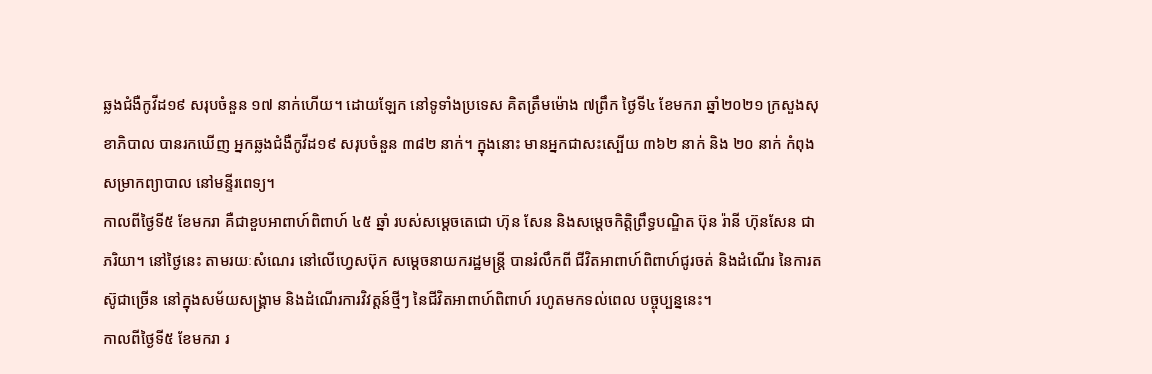ឆ្លងជំងឺកូវីដ១៩ សរុបចំនួន ១៧ នាក់ហើយ។ ដោយឡែក នៅទូទាំងប្រទេស គិតត្រឹមម៉ោង ៧ព្រឹក ថ្ងៃទី៤ ខែមករា ឆ្នាំ២០២១ ក្រសួងសុខាភិបាល បានរកឃើញ អ្នកឆ្លងជំងឺកូវីដ១៩ សរុបចំនួន ៣៨២ នាក់។ ក្នុងនោះ មានអ្នកជាសះស្បើយ ៣៦២ នាក់ និង ២០ នាក់ កំពុងសម្រាកព្យាបាល នៅមន្ទីរពេទ្យ។
កាលពីថ្ងៃទី៥ ខែមករា គឺជាខួបអាពាហ៍ពិពាហ៍ ៤៥ ឆ្នាំ របស់សម្ដេចតេជោ ហ៊ុន សែន និងសម្ដេចកិត្តិព្រឹទ្ធបណ្ឌិត ប៊ុន រ៉ានី ហ៊ុនសែន ជាភរិយា។ នៅថ្ងៃនេះ តាមរយៈសំណេរ នៅលើហ្វេសប៊ុក សម្ដេចនាយករដ្ឋមន្ត្រី បានរំលឹកពី ជីវិតអាពាហ៍ពិពាហ៍ជូរចត់ និងដំណើរ នៃការតស៊ូជាច្រើន នៅក្នុងសម័យសង្គ្រាម និងដំណើរការវិវត្តន៍ថ្មីៗ នៃជីវិតអាពាហ៍ពិពាហ៍ រហូតមកទល់ពេល បច្ចុប្បន្ននេះ។
កាលពីថ្ងៃទី៥ ខែមករា រ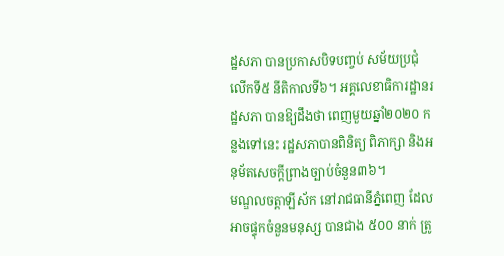ដ្ឋសភា បានប្រកាសបិទបញ្ចប់ សម័យប្រជុំ លើកទី៥ នីតិកាលទី៦។ អគ្គលេខាធិការដ្ឋានរដ្ឋសភា បានឱ្យដឹងថា ពេញមួយឆ្នាំ២០២០ កន្លងទៅនេះ រដ្ឋសភាបានពិនិត្យ ពិភាក្សា និងអនុម័តសេចក្ដីព្រាងច្បាប់ចំនួន៣៦។
មណ្ឌលចត្ដាឡីស័ក នៅរាជធានីភ្នំពេញ ដែលអាចផ្ទុកចំនួនមនុស្ស បានជាង ៥០០ នាក់ ត្រូ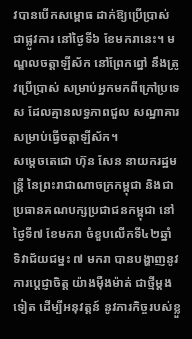វបានបើកសម្ពោធ ដាក់ឱ្យប្រើប្រាស់ជាផ្លូវការ នៅថ្ងៃទី៦ ខែមករានេះ។ មណ្ឌលចត្ដាឡីស័ក នៅព្រែកព្នៅ នឹងត្រូវប្រើប្រាស់ សម្រាប់អ្នកមកពីក្រៅប្រទេស ដែលគ្មានលទ្ធភាពជួល សណ្ឋាគារ សម្រាប់ធ្វើចត្តាឡីស័ក។
សម្តេចតេជោ ហ៊ុន សែន នាយករដ្ឋមន្ត្រី នៃព្រះរាជាណាចក្រកម្ពុជា និងជាប្រធានគណបក្សប្រជាជនកម្ពុជា នៅថ្ងៃទី៧ ខែមករា ចំខួបលើកទី៤២ឆ្នាំ ទិវាជ័យជម្នះ ៧ មករា បានបង្ហាញនូវការប្តេជ្ញាចិត្ត យ៉ាងម៉ឺងម៉ាត់ ជាថ្មីម្តងទៀត ដើម្បីអនុវត្តន៍ នូវភារកិច្ចរបស់ខ្លួ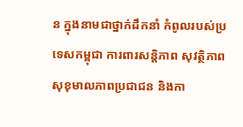ន ក្នុងនាមជាថ្នាក់ដឹកនាំ កំពូលរបស់ប្រទេសកម្ពុជា ការពារសន្តិភាព សុវត្ថិភាព សុខុមាលភាពប្រជាជន និងកា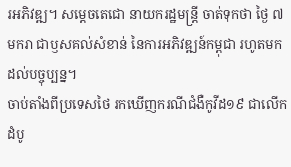រអភិវឌ្ឍ។ សម្តេចតេជោ នាយករដ្ឋមន្ត្រី ចាត់ទុកថា ថ្ងៃ ៧ មករា ជាឫសគល់សំខាន់ នៃការអភិវឌ្ឍន៍កម្ពុជា រហូតមកដល់បច្ចុប្បន្ន។
ចាប់តាំងពីប្រទេសថៃ រកឃើញករណីជំងឺកូវីដ១៩ ជាលើកដំបូ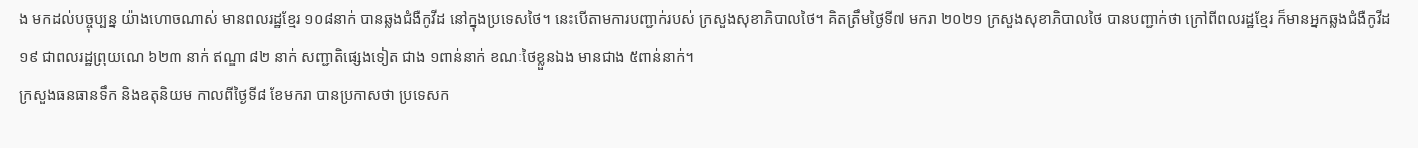ង មកដល់បច្ចុប្បន្ន យ៉ាងហោចណាស់ មានពលរដ្ឋខ្មែរ ១០៨នាក់ បានឆ្លងជំងឺកូវីដ នៅក្នុងប្រទេសថៃ។ នេះបើតាមការបញ្ជាក់របស់ ក្រសួងសុខាភិបាលថៃ។ គិតត្រឹមថ្ងៃទី៧ មករា ២០២១ ក្រសួងសុខាភិបាលថៃ បានបញ្ជាក់ថា ក្រៅពីពលរដ្ឋខ្មែរ ក៏មានអ្នកឆ្លងជំងឺកូវីដ ១៩ ជាពលរដ្ឋព្រុយណេ ៦២៣ នាក់ ឥណ្ឌា ៨២ នាក់ សញ្ជាតិផ្សេងទៀត ជាង ១ពាន់នាក់ ខណៈថៃខ្លួនឯង មានជាង ៥ពាន់នាក់។
ក្រសួងធនធានទឹក និងឧតុនិយម កាលពីថ្ងៃទី៨ ខែមករា បានប្រកាសថា ប្រទេសក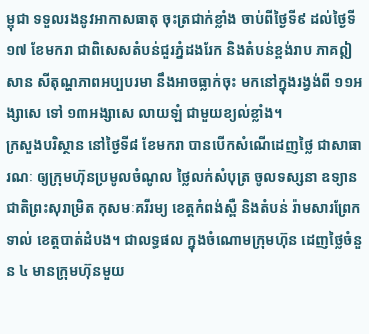ម្ពុជា ទទួលរងនូវអាកាសធាតុ ចុះត្រជាក់ខ្លាំង ចាប់ពីថ្ងៃទី៩ ដល់ថ្ងៃទី១៧ ខែមករា ជាពិសេសតំបន់ជួរភ្នំដងរែក និងតំបន់ខ្ពង់រាប ភាគឦសាន សីតុណ្ហភាពអប្បបរមា នឹងអាចធ្លាក់ចុះ មកនៅក្នុងរង្វង់ពី ១១អង្សាសេ ទៅ ១៣អង្សាសេ លាយឡំ ជាមួយខ្យល់ខ្លាំង។
ក្រសួងបរិស្ថាន នៅថ្ងៃទី៨ ខែមករា បានបើកសំណើដេញថ្លៃ ជាសាធារណៈ ឲ្យក្រុមហ៊ុនប្រមូលចំណូល ថ្លៃលក់សំបុត្រ ចូលទស្សនា ឧទ្យានជាតិព្រះសុរាម្រិត កុសមៈគរីរម្យ ខេត្តកំពង់ស្ពឺ និងតំបន់ រ៉ាមសារព្រែកទាល់ ខេត្តបាត់ដំបង។ ជាលទ្ធផល ក្នុងចំណោមក្រុមហ៊ុន ដេញថ្លៃចំនួន ៤ មានក្រុមហ៊ុនមួយ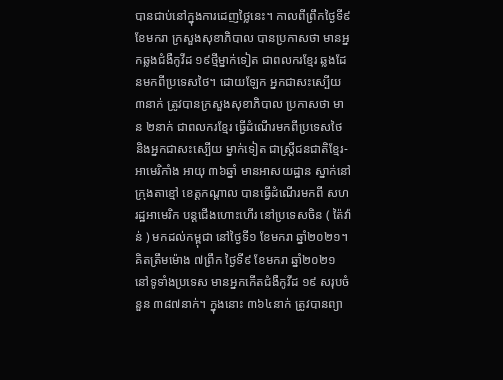បានជាប់នៅក្នុងការដេញថ្លៃនេះ។ កាលពីព្រឹកថ្ងៃទី៩ ខែមករា ក្រសួងសុខាភិបាល បានប្រកាសថា មានអ្នកឆ្លងជំងឺកូវីដ ១៩ថ្មីម្នាក់ទៀត ជាពលករខ្មែរ ឆ្លងដែនមកពីប្រទេសថៃ។ ដោយឡែក អ្នកជាសះស្បើយ ៣នាក់ ត្រូវបានក្រសួងសុខាភិបាល ប្រកាសថា មាន ២នាក់ ជាពលករខ្មែរ ធ្វើដំណើរមកពីប្រទេសថៃ និងអ្នកជាសះស្បើយ ម្នាក់ទៀត ជាស្ត្រីជនជាតិខ្មែរ-អាមេរិកាំង អាយុ ៣៦ឆ្នាំ មានអាសយដ្ឋាន ស្នាក់នៅក្រុងតាខ្មៅ ខេត្តកណ្តាល បានធ្វើដំណើរមកពី សហរដ្ឋអាមេរិក បន្តជើងហោះហើរ នៅប្រទេសចិន ( ត៉ៃវ៉ាន់ ) មកដល់កម្ពុជា នៅថ្ងៃទី១ ខែមករា ឆ្នាំ២០២១។
គិតត្រឹមម៉ោង ៧ព្រឹក ថ្ងៃទី៩ ខែមករា ឆ្នាំ២០២១ នៅទូទាំងប្រទេស មានអ្នកកើតជំងឺកូវីដ ១៩ សរុបចំនួន ៣៨៧នាក់។ ក្នុងនោះ ៣៦៤នាក់ ត្រូវបានព្យា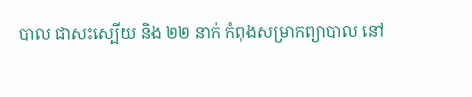បាល ជាសះស្បើយ និង ២២ នាក់ កំពុងសម្រាកព្យាបាល នៅ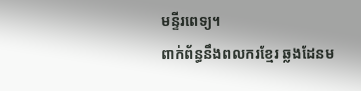មន្ទីរពេទ្យ។
ពាក់ព័ន្ធនឹងពលករខ្មែរ ឆ្លងដែនម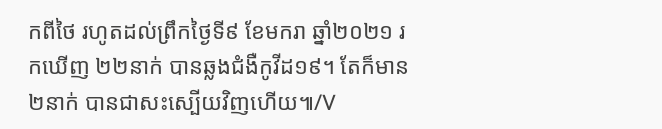កពីថៃ រហូតដល់ព្រឹកថ្ងៃទី៩ ខែមករា ឆ្នាំ២០២១ រកឃើញ ២២នាក់ បានឆ្លងជំងឺកូវីដ១៩។ តែក៏មាន ២នាក់ បានជាសះស្បើយវិញហើយ៕/V